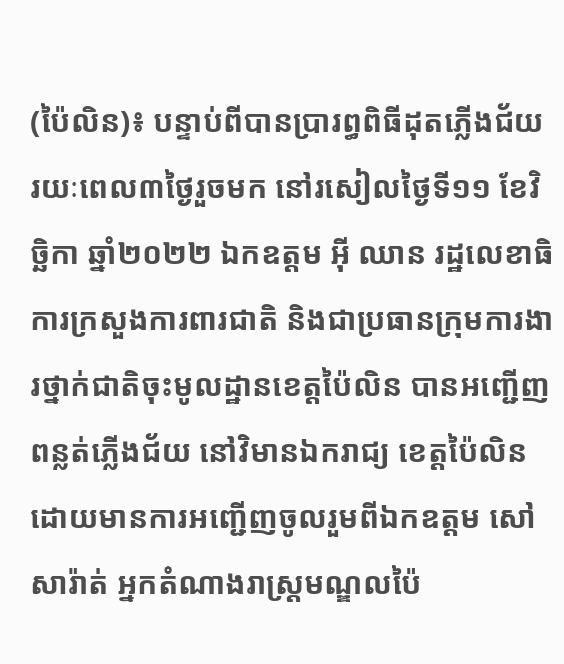(ប៉ៃលិន)៖ បន្ទាប់ពីបានប្រារព្ធពិធីដុតភ្លើងជ័យ រយៈពេល៣ថ្ងៃរួចមក នៅរសៀលថ្ងៃទី១១ ខែវិច្ឆិកា ឆ្នាំ២០២២ ឯកឧត្តម អ៊ី ឈាន រដ្ឋលេខាធិការក្រសួងការពារជាតិ និងជាប្រធានក្រុមការងារថ្នាក់ជាតិចុះមូលដ្ឋានខេត្តប៉ៃលិន បានអញ្ជើញពន្លត់ភ្លើងជ័យ នៅវិមានឯករាជ្យ ខេត្តប៉ៃលិន ដោយមានការអញ្ជើញចូលរួមពីឯកឧត្តម សៅ សារ៉ាត់ អ្នកតំណាងរាស្ត្រមណ្ឌលប៉ៃ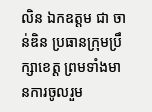លិន ឯកឧត្តម ជា ចាន់ឌិន ប្រធានក្រុមប្រឹក្សាខេត្ត ព្រមទាំងមានការចូលរួម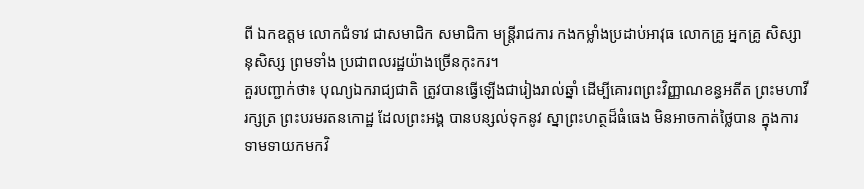ពី ឯកឧត្ដម លោកជំទាវ ជាសមាជិក សមាជិកា មន្ត្រីរាជការ កងកម្លាំងប្រដាប់អាវុធ លោកគ្រូ អ្នកគ្រូ សិស្សានុសិស្ស ព្រមទាំង ប្រជាពលរដ្ឋយ៉ាងច្រើនកុះករ។
គួរបញ្ជាក់ថា៖ បុណ្យឯករាជ្យជាតិ ត្រូវបានធ្វើឡើងជារៀងរាល់ឆ្នាំ ដើម្បីគោរពព្រះវិញ្ញាណខន្ធអតីត ព្រះមហាវីរក្សត្រ ព្រះបរមរតនកោដ្ឋ ដែលព្រះអង្គ បានបន្សល់ទុកនូវ ស្នាព្រះហត្ថដ៏ធំធេង មិនអាចកាត់ថ្លៃបាន ក្នុងការទាមទាយកមកវិ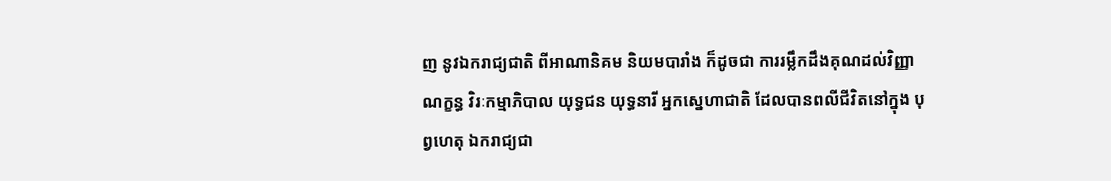ញ នូវឯករាជ្យជាតិ ពីអាណានិគម និយមបារាំង ក៏ដូចជា ការរម្លឹកដឹងគុណដល់វិញ្ញាណក្ខន្ធ វិរៈកម្មាភិបាល យុទ្ធជន យុទ្ធនារី អ្នកស្នេហាជាតិ ដែលបានពលីជីវិតនៅក្នុង បុព្វហេតុ ឯករាជ្យជា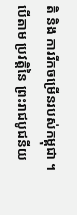តិ និង ការរីកចម្រើនរបស់កម្ពុជា ។ បើតាម ប្រវត្តិនៃ ព្រះរាជបូជនីយ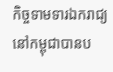កិច្ចទាមទារឯករាជ្យនៅកម្ពុជាបានប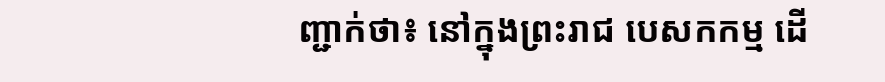ញ្ជាក់ថា៖ នៅក្នុងព្រះរាជ បេសកកម្ម ដើ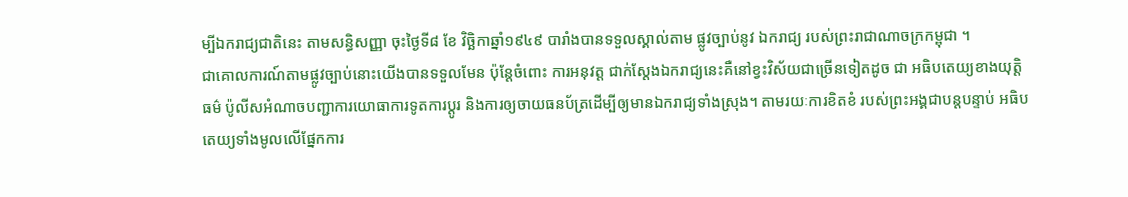ម្បីឯករាជ្យជាតិនេះ តាមសន្ធិសញ្ញា ចុះថ្ងៃទី៨ ខែ វិច្ឆិកាឆ្នាំ១៩៤៩ បារាំងបានទទួលស្គាល់តាម ផ្លូវច្បាប់នូវ ឯករាជ្យ របស់ព្រះរាជាណាចក្រកម្ពុជា ។
ជាគោលការណ៍តាមផ្លូវច្បាប់នោះយើងបានទទួលមែន ប៉ុន្តែចំពោះ ការអនុវត្ត ជាក់ស្តែងឯករាជ្យនេះគឺនៅខ្វះវិស័យជាច្រើនទៀតដូច ជា អធិបតេយ្យខាងយុត្តិធម៌ ប៉ូលីសអំណាចបញ្ជាការយោធាការទូតការប្តូរ និងការឲ្យចាយធនប័ត្រដើម្បីឲ្យមានឯករាជ្យទាំងស្រុង។ តាមរយៈការខិតខំ របស់ព្រះអង្គជាបន្តបន្ទាប់ អធិបតេយ្យទាំងមូលលើផ្នែកការ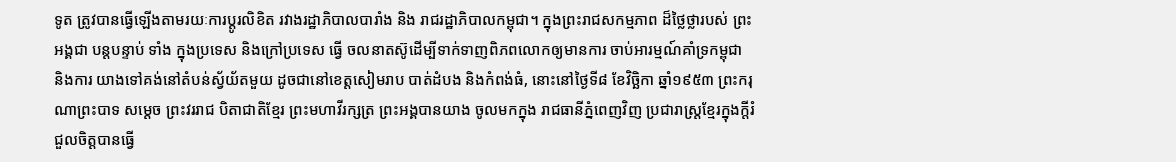ទូត ត្រូវបានធ្វើឡើងតាមរយៈការប្តូរលិខិត រវាងរដ្ឋាភិបាលបារាំង និង រាជរដ្ឋាភិបាលកម្ពុជា។ ក្នុងព្រះរាជសកម្មភាព ដ៏ថ្លៃថ្លារបស់ ព្រះអង្គជា បន្តបន្ទាប់ ទាំង ក្នុងប្រទេស និងក្រៅប្រទេស ធ្វើ ចលនាតស៊ូដើម្បីទាក់ទាញពិភពលោកឲ្យមានការ ចាប់អារម្មណ៍គាំទ្រកម្ពុជា និងការ យាងទៅគង់នៅតំបន់ស្វ័យ័តមួយ ដូចជានៅខេត្តសៀមរាប បាត់ដំបង និងកំពង់ធំ, នោះនៅថ្ងៃទី៨ ខែវិច្ឆិកា ឆ្នាំ១៩៥៣ ព្រះករុណាព្រះបាទ សម្តេច ព្រះវររាជ បិតាជាតិខ្មែរ ព្រះមហាវីរក្សត្រ ព្រះអង្គបានយាង ចូលមកក្នុង រាជធានីភ្នំពេញវិញ ប្រជារាស្ត្រខ្មែរក្នុងក្តីរំជួលចិត្តបានធ្វើ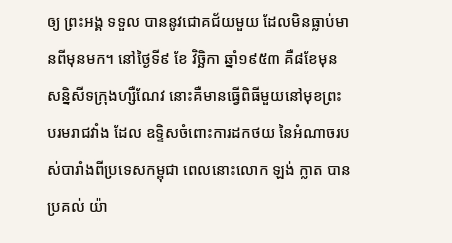ឲ្យ ព្រះអង្គ ទទួល បាននូវជោគជ័យមួយ ដែលមិនធ្លាប់មានពីមុនមក។ នៅថ្ងៃទី៩ ខែ វិច្ឆិកា ឆ្នាំ១៩៥៣ គឺ៨ខែមុនសន្និសីទក្រុងហ្សឺណែវ នោះគឺមានធ្វើពិធីមួយនៅមុខព្រះបរមរាជវាំង ដែល ឧទ្ទិសចំពោះការដកថយ នៃអំណាចរបស់បារាំងពីប្រទេសកម្ពុជា ពេលនោះលោក ឡង់ ក្លាត បានប្រគល់ យ៉ា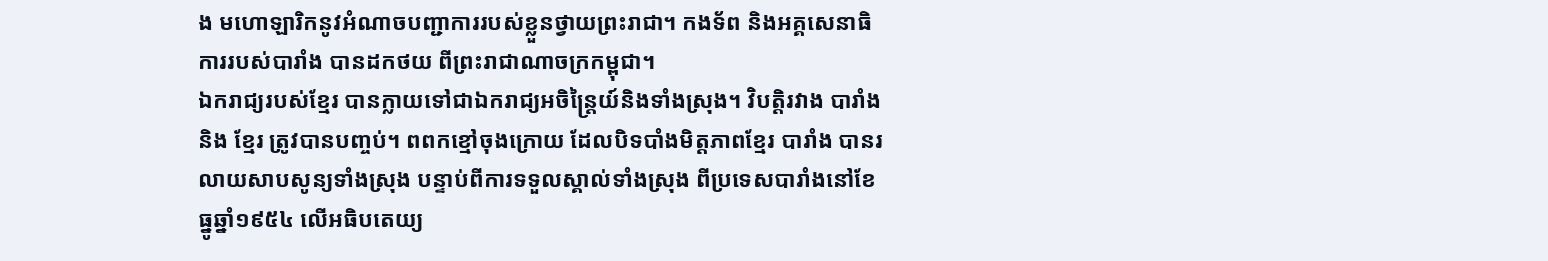ង មហោឡារិកនូវអំណាចបញ្ជាការរបស់ខ្លួនថ្វាយព្រះរាជា។ កងទ័ព និងអគ្គសេនាធិការរបស់បារាំង បានដកថយ ពីព្រះរាជាណាចក្រកម្ពុជា។
ឯករាជ្យរបស់ខ្មែរ បានក្លាយទៅជាឯករាជ្យអចិន្ត្រៃយ៍និងទាំងស្រុង។ វិបត្តិរវាង បារាំង និង ខ្មែរ ត្រូវបានបញ្ចប់។ ពពកខ្មៅចុងក្រោយ ដែលបិទបាំងមិត្តភាពខ្មែរ បារាំង បានរលាយសាបសូន្យទាំងស្រុង បន្ទាប់ពីការទទួលស្គាល់ទាំងស្រុង ពីប្រទេសបារាំងនៅខែធ្នូឆ្នាំ១៩៥៤ លើអធិបតេយ្យ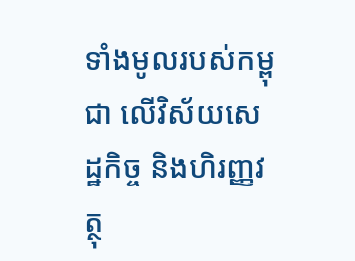ទាំងមូលរបស់កម្ពុជា លើវិស័យសេដ្ឋកិច្ច និងហិរញ្ញវត្ថុ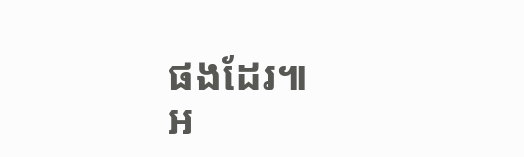ផងដែរ៕
អ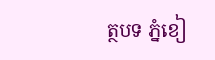ត្ថបទ ភ្នំខៀ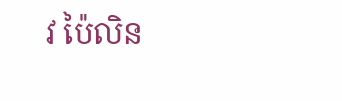វ ប៉ៃលិន